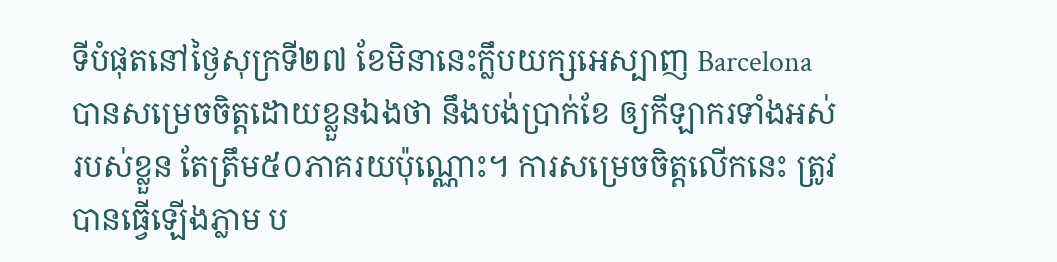ទីបំផុតនៅថ្ងៃសុក្រទី២៧ ខែមិនានេះក្លឹបយក្សអេស្បាញ Barcelona បានសម្រេចចិត្តដោយខ្លួនឯងថា នឹងបង់ប្រាក់ខែ ឲ្យកីឡាករទាំងអស់របស់ខ្លួន តែត្រឹម៥០ភាគរយប៉ុណ្ណោះ។ ការសម្រេចចិត្តលើកនេះ ត្រូវបានធ្វើឡើងភ្លាម ប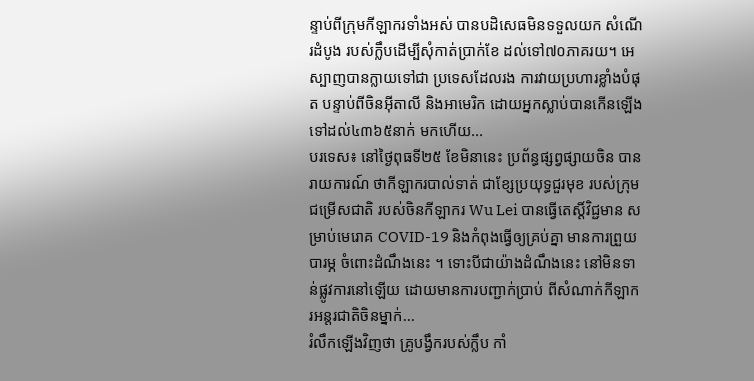ន្ទាប់ពីក្រុមកីឡាករទាំងអស់ បានបដិសេធមិនទទួលយក សំណើរដំបូង របស់ក្លឹបដើម្បីសុំកាត់ប្រាក់ខែ ដល់ទៅ៧០ភាគរយ។ អេស្បាញបានក្លាយទៅជា ប្រទេសដែលរង ការវាយប្រហារខ្លាំងបំផុត បន្ទាប់ពីចិនអ៊ីតាលី និងអាមេរិក ដោយអ្នកស្លាប់បានកើនឡើង ទៅដល់៤៣៦៥នាក់ មកហើយ...
បរទេស៖ នៅថ្ងៃពុធទី២៥ ខែមិនានេះ ប្រព័ន្ធផ្សព្វផ្សាយចិន បានរាយការណ៍ ថាកីឡាករបាល់ទាត់ ជាខ្សែប្រយុទ្ធជួរមុខ របស់ក្រុមជម្រើសជាតិ របស់ចិនកីឡាករ Wu Lei បានធ្វើតេស្តិ៍វិជ្ជមាន សម្រាប់មេរោគ COVID-19 និងកំពុងធ្វើឲ្យគ្រប់គ្នា មានការព្រួយបារម្ភ ចំពោះដំណឹងនេះ ។ ទោះបីជាយ៉ាងដំណឹងនេះ នៅមិនទាន់ផ្លូវការនៅឡើយ ដោយមានការបញ្ជាក់ប្រាប់ ពីសំណាក់កីឡាករអន្តរជាតិចិនម្នាក់...
រំលឹកឡើងវិញថា គ្រូបង្វឹករបស់ក្លឹប កាំ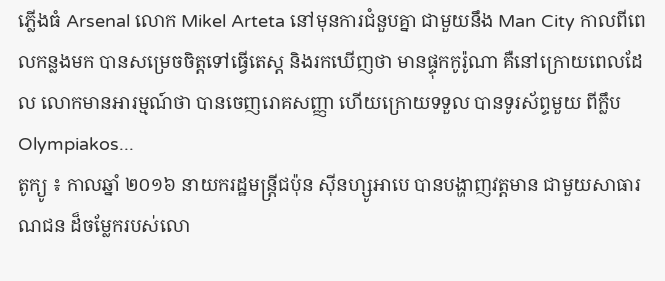ភ្លើងធំ Arsenal លោក Mikel Arteta នៅមុនការជំនួបគ្នា ជាមួយនឹង Man City កាលពីពេលកន្លងមក បានសម្រេចចិត្តទៅធ្វើតេស្ត និងរកឃើញថា មានផ្ទុកកូរ៉ូណា គឺនៅក្រោយពេលដែល លោកមានអារម្មណ៍ថា បានចេញរោគសញ្ញា ហើយក្រោយទទួល បានទូរស័ព្ទមួយ ពីក្លឹប Olympiakos...
តូក្យូ ៖ កាលឆ្នាំ ២០១៦ នាយករដ្ឋមន្រ្តីជប៉ុន ស៊ីនហ្សូអាបេ បានបង្ហាញវត្តមាន ជាមួយសាធារណជន ដ៏ចម្លែករបស់លោ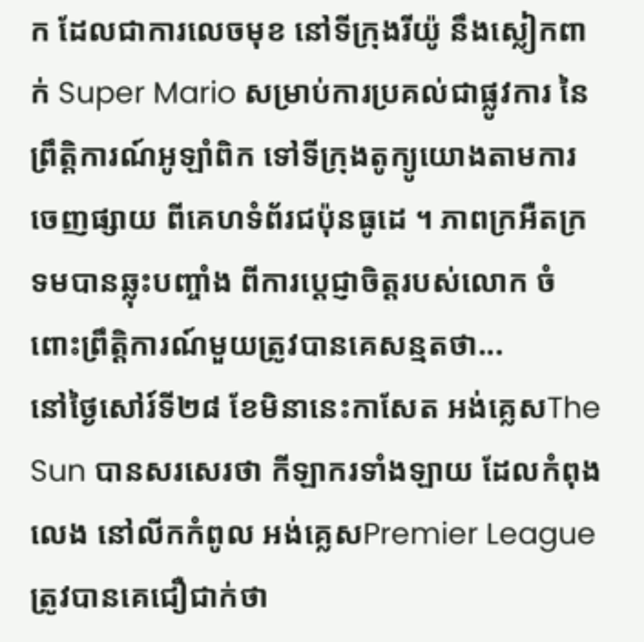ក ដែលជាការលេចមុខ នៅទីក្រុងរីយ៉ូ នឹងស្លៀកពាក់ Super Mario សម្រាប់ការប្រគល់ជាផ្លូវការ នៃព្រឹត្តិការណ៍អូឡាំពិក ទៅទីក្រុងតូក្យូយោងតាមការចេញផ្សាយ ពីគេហទំព័រជប៉ុនធូដេ ។ ភាពក្រអឺតក្រទមបានឆ្លុះបញ្ចាំង ពីការប្តេជ្ញាចិត្តរបស់លោក ចំពោះព្រឹត្តិការណ៍មួយត្រូវបានគេសន្មតថា...
នៅថ្ងៃសៅរ៍ទី២៨ ខែមិនានេះកាសែត អង់គ្លេសThe Sun បានសរសេរថា កីឡាករទាំងឡាយ ដែលកំពុងលេង នៅលីកកំពូល អង់គ្លេសPremier League ត្រូវបានគេជឿជាក់ថា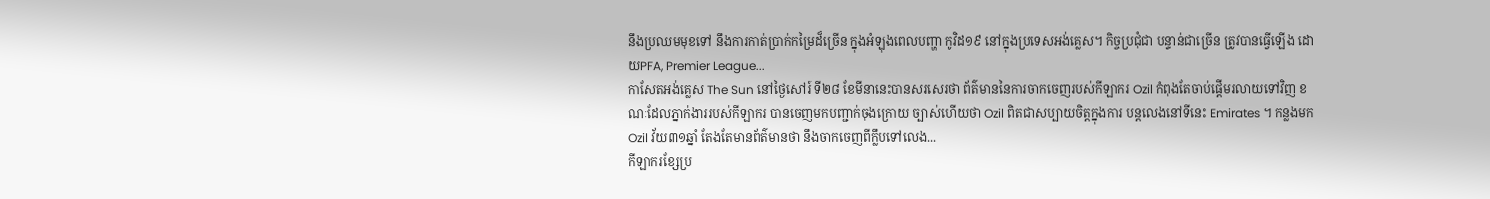នឹងប្រឈមមុខទៅ នឹងការកាត់ប្រាក់កម្រៃដ៏ច្រើន ក្នុងអំឡុងពេលបញ្ហា កូវិដ១៩ នៅក្នុងប្រទេសអង់គ្លេស។ កិច្ចប្រជុំជា បន្ទាន់ជាច្រើន ត្រូវបានធ្វើឡើង ដោយPFA, Premier League...
កាសែតអង់គ្លេស The Sun នៅថ្ងៃសៅរ៍ ទី២៨ ខែមីនានេះបានសរសេរថា ព័ត៌មាននៃការចាកចេញរបស់កីឡាករ Ozil កំពុងតែចាប់ផ្តើមរលាយទៅវិញ ខណៈដែលភ្នាក់ងាររបស់កីឡាករ បានចេញមកបញ្ជាក់ចុងក្រោយ ច្បាស់ហើយថា Ozil ពិតជាសប្បាយចិត្តក្នុងការ បន្តលេងនៅទីនេះ Emirates ។ កន្លងមក Ozil វ័យ៣១ឆ្នាំ តែងតែមានព័ត៌មានថា នឹងចាកចេញពីក្លឹបទៅលេង...
កីឡាករខ្សែប្រ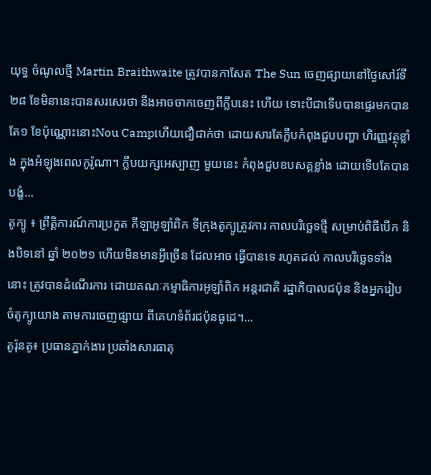យុទ្ធ ចំណូលថ្មី Martin Braithwaite ត្រូវបានកាសែត The Sun ចេញផ្សាយនៅថ្ងៃសៅរ៍ទី២៨ ខែមិនានេះបានសរសេរថា នឹងអាចចាកចេញពីក្លឹបនេះ ហើយ ទោះបីជាទើបបានផ្ទេរមកបាន តែ១ ខែប៉ុណ្ណោះនោះNou Campហើយជឿជាក់ថា ដោយសារតែក្លឹបកំពុងជួបបញ្ហា ហិរញ្ញវត្ថុខ្លាំង ក្នុងអំឡុងពេលកូរ៉ូណា។ ក្លឹបយក្សអេស្បាញ មួយនេះ កំពុងជួបឧបសគ្គខ្លាំង ដោយទើបតែបានបង្ខំ...
តូក្យូ ៖ ព្រឹត្តិការណ៍ការប្រកួត កីឡាអូឡាំពិក ទីក្រុងតូក្យូត្រូវការ កាលបរិច្ឆេទថ្មី សម្រាប់ពិធីបើក និងបិទនៅ ឆ្នាំ ២០២១ ហើយមិនមានអ្វីច្រើន ដែលអាច ធ្វើបានទេ រហូតដល់ កាលបរិច្ឆេទទាំងនោះ ត្រូវបានដំណើរការ ដោយគណៈកម្មាធិការអូឡាំពិក អន្តរជាតិ រដ្ឋាភិបាលជប៉ុន និងអ្នករៀបចំតូក្យូយោង តាមការចេញផ្សាយ ពីគេហទំព័រជប៉ុនធូដេ។...
តូរ៉ុនតូ៖ ប្រធានភ្នាក់ងារ ប្រឆាំងសារធាតុ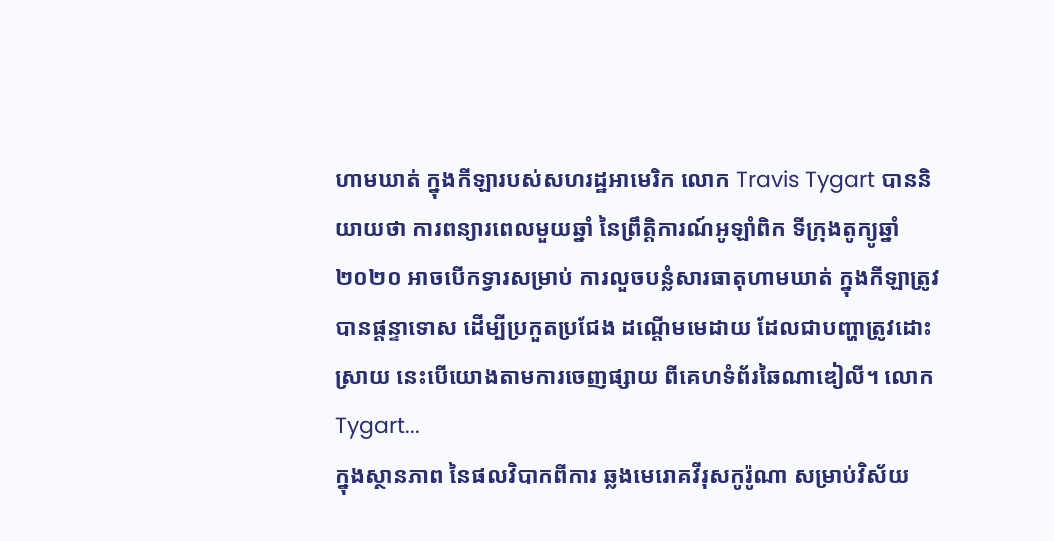ហាមឃាត់ ក្នុងកីឡារបស់សហរដ្ឋអាមេរិក លោក Travis Tygart បាននិយាយថា ការពន្យារពេលមួយឆ្នាំ នៃព្រឹត្តិការណ៍អូឡាំពិក ទីក្រុងតូក្យូឆ្នាំ ២០២០ អាចបើកទ្វារសម្រាប់ ការលួចបន្លំសារធាតុហាមឃាត់ ក្នុងកីឡាត្រូវបានផ្តន្ទាទោស ដើម្បីប្រកួតប្រជែង ដណ្តើមមេដាយ ដែលជាបញ្ហាត្រូវដោះស្រាយ នេះបើយោងតាមការចេញផ្សាយ ពីគេហទំព័រឆៃណាឌៀលី។ លោក Tygart...
ក្នុងស្ថានភាព នៃផលវិបាកពីការ ឆ្លងមេរោគវីរុសកូរ៉ូណា សម្រាប់វិស័យ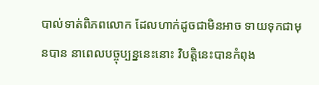បាល់ទាត់ពិភពលោក ដែលហាក់ដូចជាមិនអាច ទាយទុកជាមុនបាន នាពេលបច្ចុប្បន្ននេះនោះ វិបត្តិនេះបានកំពុង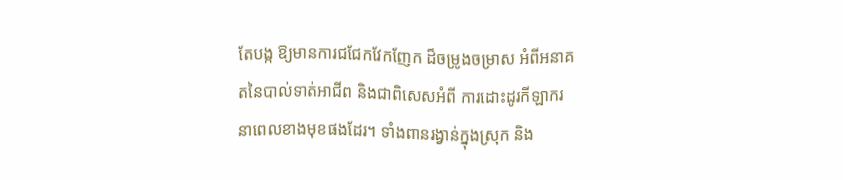តែបង្ក ឱ្យមានការជជែកវែកញែក ដ៏ចម្រូងចម្រាស អំពីអនាគតនៃបាល់ទាត់អាជីព និងជាពិសេសអំពី ការដោះដូរកីឡាករ នាពេលខាងមុខផងដែរ។ ទាំងពានរង្វាន់ក្នុងស្រុក និង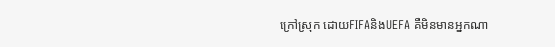ក្រៅស្រុក ដោយFIFAនិងUEFA គឺមិនមានអ្នកណា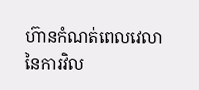ហ៊ានកំណត់ពេលវេលា នៃការវិល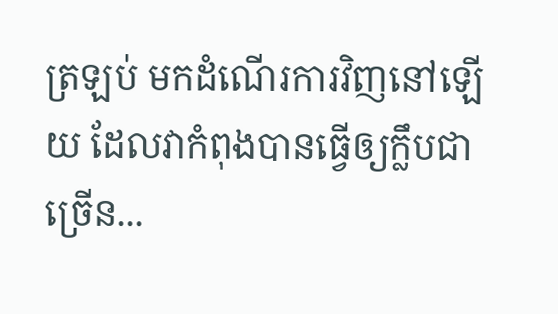ត្រឡប់ មកដំណើរការវិញនៅឡើយ ដែលវាកំពុងបានធ្វើឲ្យក្លឹបជាច្រើន...